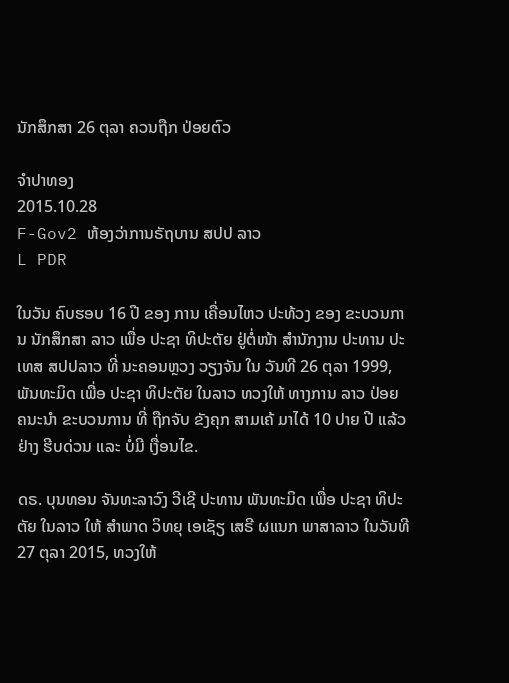ນັກສຶກສາ 26 ຕຸລາ ຄວນຖືກ ປ່ອຍຕົວ

ຈໍາປາທອງ
2015.10.28
F-Gov2 ຫ້ອງວ່າການຣັຖບານ ສປປ ລາວ
L PDR

ໃນວັນ ຄົບຮອບ 16 ປີ ຂອງ ການ ເຄື່ອນໄຫວ ປະທ້ວງ ຂອງ ຂະບວນການ ນັກສຶກສາ ລາວ ເພື່ອ ປະຊາ ທິປະຕັຍ ຢູ່ຕໍ່ໜ້າ ສຳນັກງານ ປະທານ ປະເທສ ສປປລາວ ທີ່ ນະຄອນຫຼວງ ວຽງຈັນ ໃນ ວັນທີ 26 ຕຸລາ 1999, ພັນທະມິດ ເພື່ອ ປະຊາ ທິປະຕັຍ ໃນລາວ ທວງໃຫ້ ທາງການ ລາວ ປ່ອຍ ຄນະນຳ ຂະບວນການ ທີ່ ຖືກຈັບ ຂັງຄຸກ ສາມເຄ້ ມາໄດ້ 10 ປາຍ ປີ ແລ້ວ ຢ່າງ ຮີບດ່ວນ ແລະ ບໍ່ມີ ເງື່ອນໄຂ.

ດຣ. ບຸນທອນ ຈັນທະລາວົງ ວີເຊີ ປະທານ ພັນທະມິດ ເພື່ອ ປະຊາ ທິປະຕັຍ ໃນລາວ ໃຫ້ ສຳພາດ ວິທຍຸ ເອເຊັຽ ເສຣີ ຜແນກ ພາສາລາວ ໃນວັນທີ 27 ຕຸລາ 2015, ທວງໃຫ້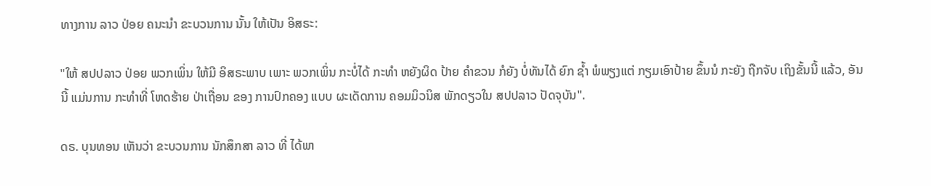ທາງການ ລາວ ປ່ອຍ ຄນະນຳ ຂະບວນການ ນັ້ນ ໃຫ້ເປັນ ອິສຣະ:

"ໃຫ້ ສປປລາວ ປ່ອຍ ພວກເພິ່ນ ໃຫ້ມີ ອິສຣະພາບ ເພາະ ພວກເພິ່ນ ກະບໍ່ໄດ້ ກະທຳ ຫຍັງຜິດ ປ້າຍ ຄຳຂວນ ກໍຍັງ ບໍ່ທັນໄດ້ ຍົກ ຊ້ຳ ພໍພຽງແຕ່ ກຽມເອົາປ້າຍ ຂຶ້ນນໍ ກະຍັງ ຖືກຈັບ ເຖິງຂັ້ນນີ້ ແລ້ວ, ອັນນີ້ ແມ່ນການ ກະທຳທີ່ ໂຫດຮ້າຍ ປ່າເຖື່ອນ ຂອງ ການປົກຄອງ ແບບ ຜະເດັດການ ຄອມມິວນິສ ພັກດຽວໃນ ສປປລາວ ປັດຈຸບັນ".

ດຣ. ບຸນທອນ ເຫັນວ່າ ຂະບວນການ ນັກສຶກສາ ລາວ ທີ່ ໄດ້ພາ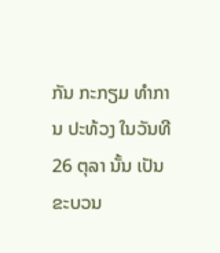ກັນ ກະກຽມ ທຳການ ປະທ້ວງ ໃນວັນທີ 26 ຕຸລາ ນັ້ນ ເປັນ ຂະບວນ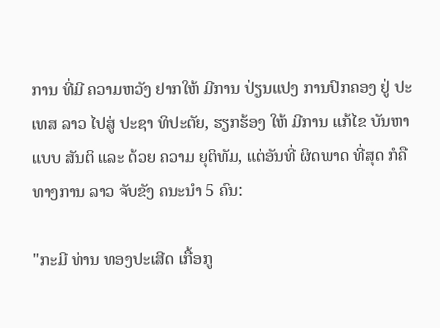ການ ທີ່ມີ ຄວາມຫວັງ ຢາກໃຫ້ ມີການ ປ່ຽນແປງ ການປົກຄອງ ຢູ່ ປະເທສ ລາວ ໄປສູ່ ປະຊາ ທິປະຕັຍ, ຮຽກຮ້ອງ ໃຫ້ ມີການ ແກ້ໄຂ ບັນຫາ ແບບ ສັນຕິ ແລະ ດ້ວຍ ຄວາມ ຍຸຕິທັມ, ແຕ່ອັນທີ່ ຜິດພາດ ທີ່ສຸດ ກໍຄື ທາງການ ລາວ ຈັບຂັງ ຄນະນຳ 5 ຄົນ:

"ກະມີ ທ່ານ ທອງປະເສີດ ເກື້ອກູ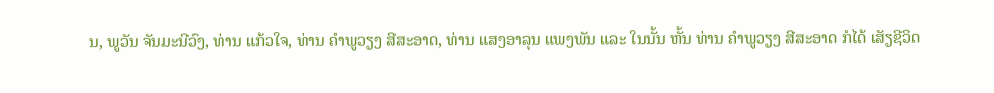ນ, ພູວັນ ຈັນມະນີວົງ, ທ່ານ ແກ້ວໃຈ, ທ່ານ ຄຳພູວຽງ ສີສະອາດ, ທ່ານ ແສງອາລຸນ ແພງພັນ ແລະ ໃນນັ້ນ ຫັ້ນ ທ່ານ ຄຳພູວຽງ ສີສະອາດ ກໍໄດ້ ເສັຽຊີວິດ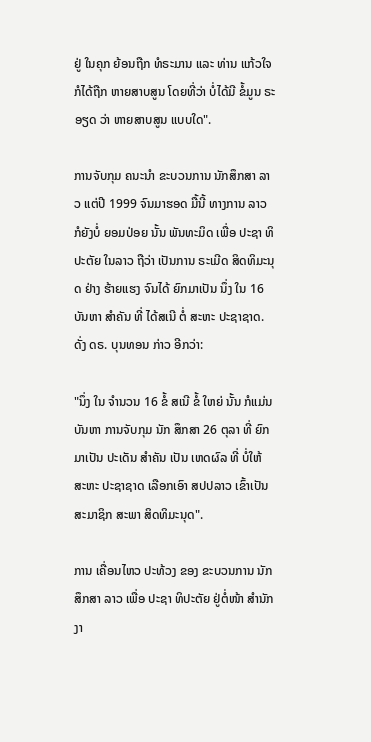ຢູ່ ໃນຄຸກ ຍ້ອນຖືກ ທໍຣະມານ ແລະ ທ່ານ ແກ້ວໃຈ ກໍໄດ້ຖືກ ຫາຍສາບສູນ ໂດຍທີ່ວ່າ ບໍ່ໄດ້ມີ ຂໍ້ມູນ ຣະອຽດ ວ່າ ຫາຍສາບສູນ ແບບໃດ".

ການຈັບກຸມ ຄນະນຳ ຂະບວນການ ນັກສຶກສາ ລາວ ແຕ່ປີ 1999 ຈົນມາຮອດ ມື້ນີ້ ທາງການ ລາວ ກໍຍັງບໍ່ ຍອມປ່ອຍ ນັ້ນ ພັນທະມິດ ເພື່ອ ປະຊາ ທິປະຕັຍ ໃນລາວ ຖືວ່າ ເປັນການ ຣະເມີດ ສິດທິມະນຸດ ຢ່າງ ຮ້າຍແຮງ ຈົນໄດ້ ຍົກມາເປັນ ນຶ່ງ ໃນ 16 ບັນຫາ ສຳຄັນ ທີ່ ໄດ້ສເນີ ຕໍ່ ສະຫະ ປະຊາຊາດ. ດັ່ງ ດຣ. ບຸນທອນ ກ່າວ ອີກວ່າ:

"ນຶ່ງ ໃນ ຈຳນວນ 16 ຂໍ້ ສເນີ ຂໍ້ ໃຫຍ່ ນັ້ນ ກໍແມ່ນ ບັນຫາ ການຈັບກຸມ ນັກ ສຶກສາ 26 ຕຸລາ ທີ່ ຍົກມາເປັນ ປະເດັນ ສຳຄັນ ເປັນ ເຫດຜົລ ທີ່ ບໍ່ໃຫ້ ສະຫະ ປະຊາຊາດ ເລືອກເອົາ ສປປລາວ ເຂົ້າເປັນ ສະມາຊິກ ສະພາ ສິດທິມະນຸດ".

ການ ເຄື່ອນໄຫວ ປະທ້ວງ ຂອງ ຂະບວນການ ນັກສຶກສາ ລາວ ເພື່ອ ປະຊາ ທິປະຕັຍ ຢູ່ຕໍ່ໜ້າ ສຳນັກງາ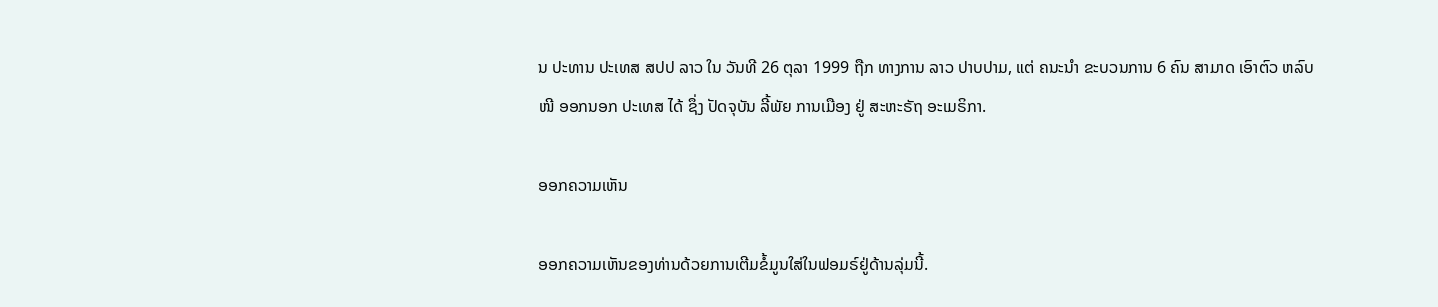ນ ປະທານ ປະເທສ ສປປ ລາວ ໃນ ວັນທີ 26 ຕຸລາ 1999 ຖືກ ທາງການ ລາວ ປາບປາມ, ແຕ່ ຄນະນໍາ ຂະບວນການ 6 ຄົນ ສາມາດ ເອົາຕົວ ຫລົບໜີ ອອກນອກ ປະເທສ ໄດ້ ຊຶ່ງ ປັດຈຸບັນ ລີ້ພັຍ ການເມືອງ ຢູ່ ສະຫະຣັຖ ອະເມຣິກາ.

ອອກຄວາມເຫັນ

ອອກຄວາມເຫັນຂອງທ່ານດ້ວຍການເຕີມຂໍ້ມູນໃສ່ໃນຟອມຣ໌ຢູ່ດ້ານລຸ່ມນີ້.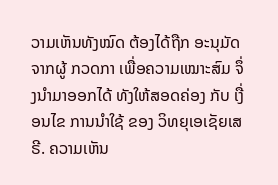ວາມເຫັນທັງໝົດ ຕ້ອງໄດ້ຖືກ ອະນຸມັດ ຈາກຜູ້ ກວດກາ ເພື່ອຄວາມເໝາະສົມ ຈຶ່ງນໍາມາອອກໄດ້ ທັງໃຫ້ສອດຄ່ອງ ກັບ ເງື່ອນໄຂ ການນຳໃຊ້ ຂອງ ວິທຍຸເອເຊັຍເສຣີ. ຄວາມເຫັນ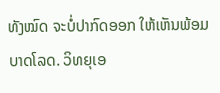ທັງໝົດ ຈະບໍ່ປາກົດອອກ ໃຫ້ເຫັນພ້ອມບາດໂລດ. ວິທຍຸເອ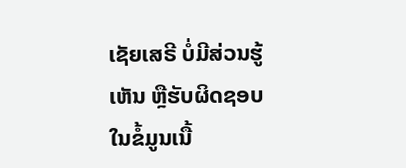ເຊັຍເສຣີ ບໍ່ມີສ່ວນຮູ້ເຫັນ ຫຼືຮັບຜິດຊອບ ໃນຂໍ້ມູນເນື້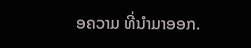ອຄວາມ ທີ່ນໍາມາອອກ.